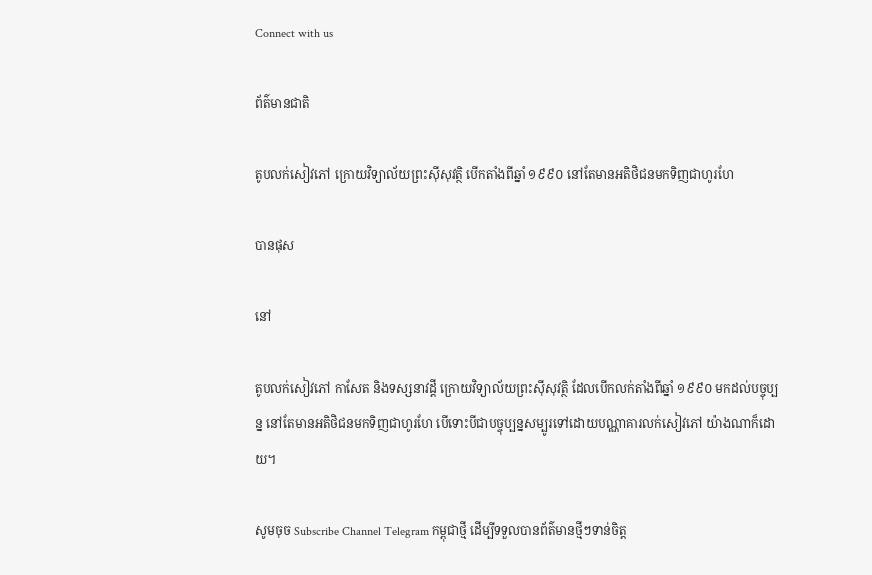Connect with us

ព័ត៌មានជាតិ

តូបលក់សៀវភៅ ក្រោយវិទ្យាល័យព្រះស៊ីសុវត្ថិ បើកតាំងពីឆ្នាំ ១៩៩០ នៅតែមានអតិថិជនមកទិញជាហូរហែ

បានផុស

នៅ

តូបលក់សៀវភៅ កាសែត និងទស្សនាវដ្ដី ក្រោយវិទ្យាល័យព្រះស៊ីសុវត្ថិ ដែលបើកលក់តាំងពីឆ្នាំ ១៩៩០ មកដល់បច្ចុប្បន្ន នៅតែមានអតិថិជនមកទិញជាហូរហែ បើទោះបីជាបច្ចុប្បន្នសម្បូរទៅដោយបណ្ណាគារលក់សៀវភៅ យ៉ាងណាក៏ដោយ។

សូមចុច Subscribe Channel Telegram កម្ពុជាថ្មី ដើម្បីទទួលបានព័ត៌មានថ្មីៗទាន់ចិត្ត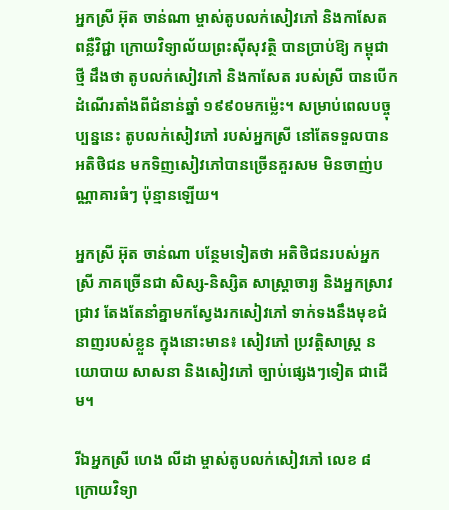អ្នកស្រី អ៊ុត ចាន់ណា ម្ចាស់តូបលក់សៀវភៅ និងកាសែត ពន្លឺវិជ្ជា ក្រោយវិទ្យាល័យព្រះស៊ីសុវត្ថិ បានប្រាប់ឱ្យ កម្ពុជាថ្មី ដឹងថា តូបលក់សៀវភៅ និងកាសែត របស់ស្រី បានបើកដំណើរតាំងពីជំនាន់ឆ្នាំ ១៩៩០មកម្ល៉េះ។ សម្រាប់ពេលបច្ចុប្បន្ននេះ តូបលក់សៀវភៅ របស់អ្នកស្រី នៅតែទទួលបានអតិថិជន មកទិញសៀវភៅបានច្រើនគួរសម មិនចាញ់បណ្ណាគារធំៗ ប៉ុន្មានឡើយ។

អ្នកស្រី អ៊ុត ចាន់ណា បន្ថែមទៀតថា អតិថិជនរបស់អ្នកស្រី ភាគច្រើនជា សិស្ស-និស្សិត សាស្រ្ដាចារ្យ និងអ្នកស្រាវជ្រាវ តែងតែនាំគ្នាមកស្វែងរកសៀវភៅ ទាក់ទងនឹងមុខជំនាញរបស់ខ្លួន ក្នុងនោះមាន៖ សៀវភៅ ប្រវត្តិសាស្រ្ដ នយោបាយ សាសនា និងសៀវភៅ ច្បាប់ផ្សេងៗទៀត ជាដើម។

រីឯអ្នកស្រី ហេង លីដា ម្ចាស់តូបលក់សៀវភៅ លេខ ៨ ក្រោយវិទ្យា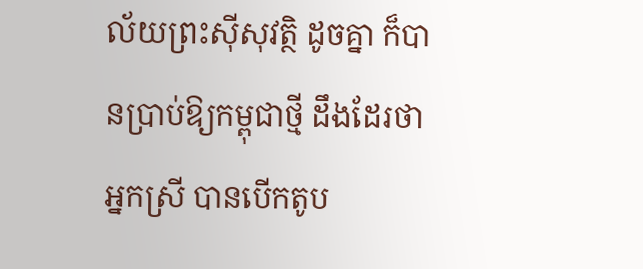ល័យព្រះស៊ីសុវត្ថិ ដូចគ្នា ក៏បានប្រាប់ឱ្យកម្ពុជាថ្មី ដឹងដែរថា អ្នកស្រី បានបើកតូប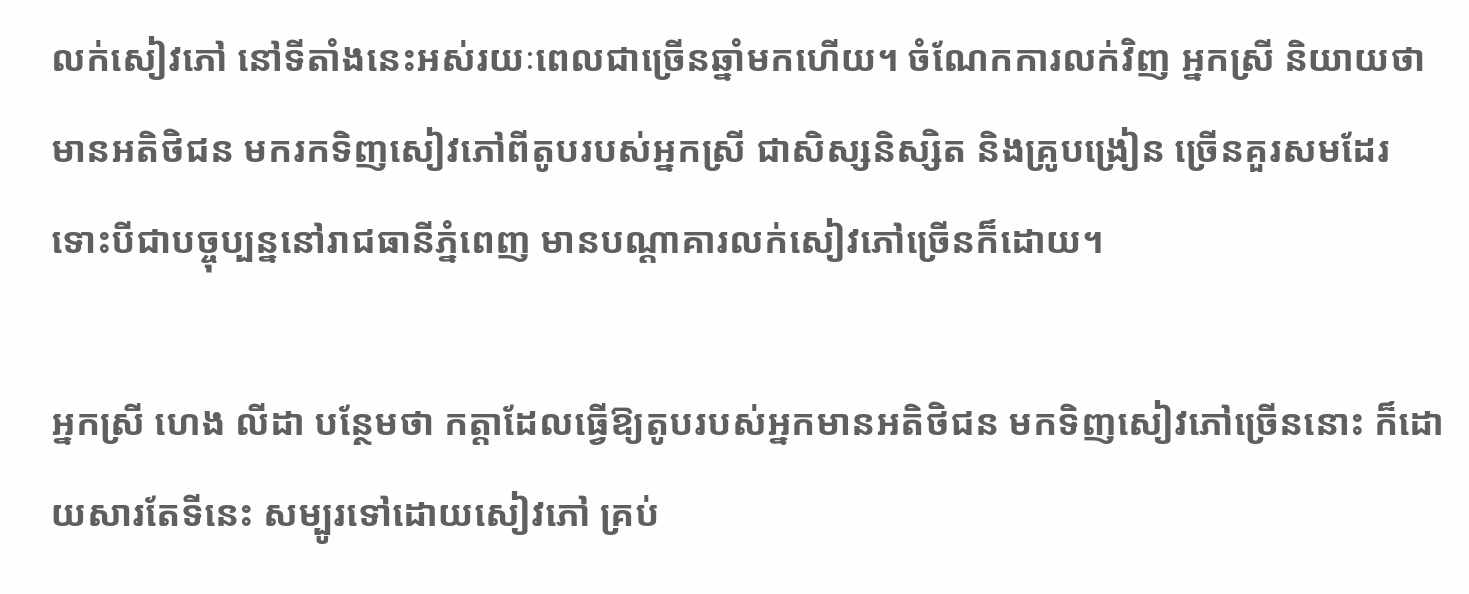លក់សៀវភៅ នៅទីតាំងនេះអស់រយៈពេលជាច្រើនឆ្នាំមកហើយ។ ចំណែកការលក់វិញ អ្នកស្រី និយាយថា មានអតិថិជន មករកទិញសៀវភៅពីតូបរបស់អ្នកស្រី ជាសិស្សនិស្សិត និងគ្រូបង្រៀន ច្រើនគួរសមដែរ ទោះបីជាបច្ចុប្បន្ននៅរាជធានីភ្នំពេញ មានបណ្ដាគារលក់សៀវភៅច្រើនក៏ដោយ។

អ្នកស្រី ហេង លីដា បន្ថែមថា កត្តាដែលធ្វើឱ្យតូបរបស់អ្នកមានអតិថិជន មកទិញសៀវភៅច្រើននោះ ក៏ដោយសារតែទីនេះ សម្បូរទៅដោយសៀវភៅ គ្រប់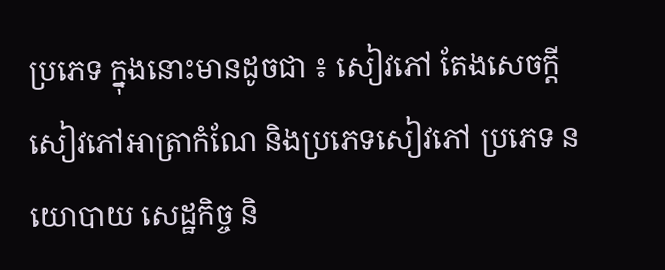ប្រភេទ ក្នុងនោះមានដូចជា ៖ សៀវភៅ តែងសេចក្ដី សៀវភៅអាត្រាកំណែ និងប្រភេទសៀវភៅ ប្រភេទ នយោបាយ សេដ្ឋកិច្ច និ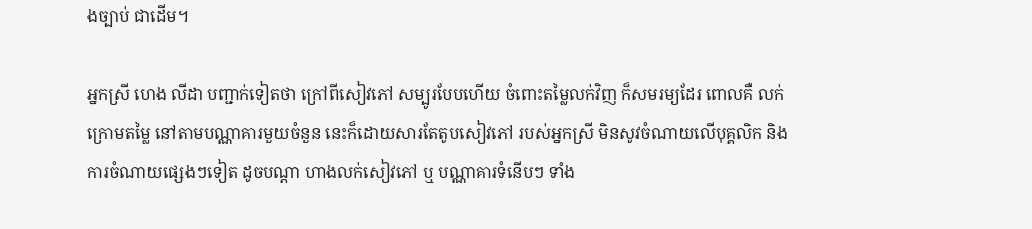ងច្បាប់ ជាដើម។

អ្នកស្រី ហេង លីដា បញ្ជាក់ទៀតថា ក្រៅពីសៀវភៅ សម្បូរបែបហើយ ចំពោះតម្លៃលក់វិញ ក៏សមរម្យដែរ ពោលគឺ លក់ក្រោមតម្លៃ នៅតាមបណ្ណាគារមួយចំនួន នេះក៏ដោយសារតែតូបសៀវភៅ របស់អ្នកស្រី មិនសូវចំណាយលើបុគ្គលិក និងការចំណាយផ្សេងៗទៀត ដូចបណ្ដា ហាងលក់សៀវភៅ ឬ បណ្ណាគារទំនើបៗ ទាំង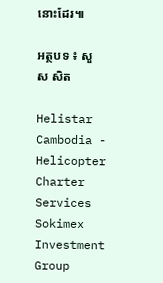នោះដែរ៕

អត្ថបទ ៖ សួស សិត

Helistar Cambodia - Helicopter Charter Services
Sokimex Investment Group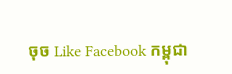ចុច Like Facebook កម្ពុជា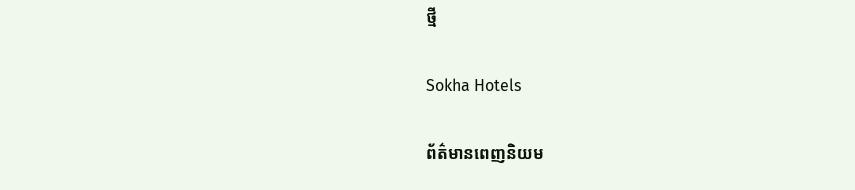ថ្មី

Sokha Hotels

ព័ត៌មានពេញនិយម